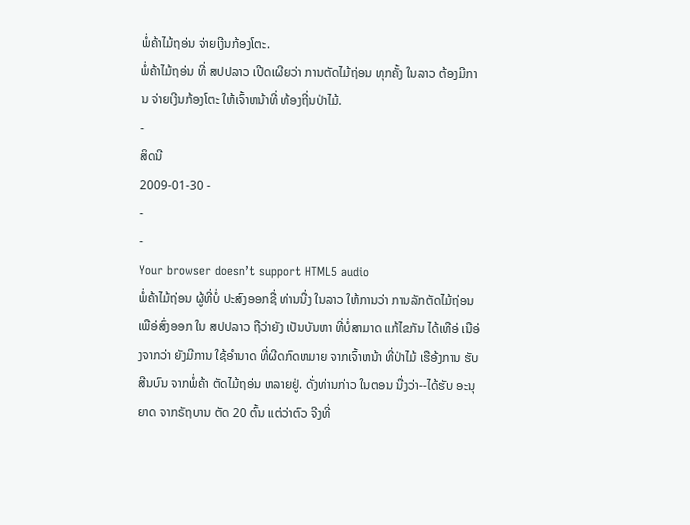ພໍ່ຄ້າໄມ້ຖອ່ນ ຈ່າຍເງີນກ້ອງໂຕະ.
ພໍ່ຄ້າໄມ້ຖອ່ນ ທີ່ ສປປລາວ ເປີດເຜີຍວ່າ ການຕັດໄມ້ຖ່ອນ ທຸກຄັ້ງ ໃນລາວ ຕ້ອງມີການ ຈ່າຍເງີນກ້ອງໂຕະ ໃຫ້ເຈົ້າຫນ້າທີ່ ທ້ອງຖີ່ນປ່າໄມ້.
-
ສິດນີ
2009-01-30 -
-
-
Your browser doesn’t support HTML5 audio
ພໍ່ຄ້າໄມ້ຖ່ອນ ຜູ້ທີ່ບໍ່ ປະສົງອອກຊື່ ທ່ານນື່ງ ໃນລາວ ໃຫ້ການວ່າ ການລັກຕັດໄມ້ຖ່ອນ ເພືອ່ສົ່ງອອກ ໃນ ສປປລາວ ຖືວ່າຍັງ ເປັນບັນຫາ ທີ່ບໍ່ສາມາດ ແກ້ໄຂກັນ ໄດ້ເທືອ່ ເນືອ່ງຈາກວ່າ ຍັງມີການ ໃຊ້ອຳນາດ ທີ່ຜີດກົດຫມາຍ ຈາກເຈົ້າຫນ້າ ທີ່ປ່າໄມ້ ເຮືອ້ງການ ຮັບສີນບົນ ຈາກພໍ່ຄ້າ ຕັດໄມ້ຖອ່ນ ຫລາຍຢູ່. ດັ່ງທ່ານກ່າວ ໃນຕອນ ນື່ງວ່າ--ໄດ້ຮັບ ອະນຸຍາດ ຈາກຣັຖບານ ຕັດ 20 ຕົ້ນ ແຕ່ວ່າຕົວ ຈີງທີ່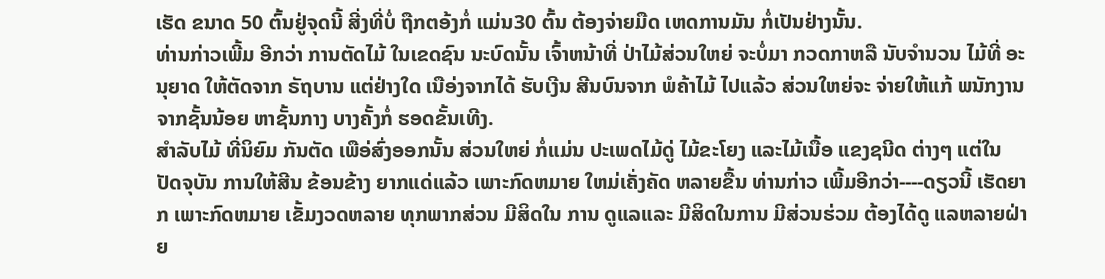ເຮັດ ຂນາດ 50 ຕົ້ນຢູ່ຈຸດນີ້ ສີ່ງທີ່ບໍ່ ຖືກຕອ້ງກໍ່ ແມ່ນ30 ຕົ້ນ ຕ້ອງຈ່າຍມືດ ເຫດການມັນ ກໍ່ເປັນຢ່າງນັ້ນ.
ທ່ານກ່າວເພີ້ມ ອີກວ່າ ການຕັດໄມ້ ໃນເຂດຊົນ ນະບົດນັ້ນ ເຈົ້າຫນ້າທີ່ ປ່າໄມ້ສ່ວນໃຫຍ່ ຈະບໍ່ມາ ກວດກາຫລື ນັບຈຳນວນ ໄມ້ທີ່ ອະນຸຍາດ ໃຫ້ຕັດຈາກ ຣັຖບານ ແຕ່ຢ່າງໃດ ເນືອ່ງຈາກໄດ້ ຮັບເງີນ ສີນບົນຈາກ ພໍຄ້າໄມ້ ໄປແລ້ວ ສ່ວນໃຫຍ່ຈະ ຈ່າຍໃຫ້ແກ້ ພນັກງານ ຈາກຊັ້ນນ້ອຍ ຫາຊັ້ນກາງ ບາງຄັ້ງກໍ່ ຮອດຂັ້ນເທີງ.
ສຳລັບໄມ້ ທີ່ນິຍົມ ກັນຕັດ ເພືອ່ສົ່ງອອກນັ້ນ ສ່ວນໃຫຍ່ ກໍ່ແມ່ນ ປະເພດໄມ້ດູ່ ໄມ້ຂະໂຍງ ແລະໄມ້ເນື້ອ ແຂງຊນີດ ຕ່າງໆ ແຕ່ໃນ ປັດຈຸບັນ ການໃຫ້ສີນ ຂ້ອນຂ້າງ ຍາກແດ່ແລ້ວ ເພາະກົດຫມາຍ ໃຫມ່ເຄັ່ງຄັດ ຫລາຍຂື້ນ ທ່ານກ່າວ ເພີ້ມອີກວ່າ----ດຽວນີ້ ເຮັດຍາກ ເພາະກົດຫມາຍ ເຂັ້ມງວດຫລາຍ ທຸກພາກສ່ວນ ມີສິດໃນ ການ ດູແລແລະ ມີສິດໃນການ ມີສ່ວນຮ່ວມ ຕ້ອງໄດ້ດູ ແລຫລາຍຝ່າຍ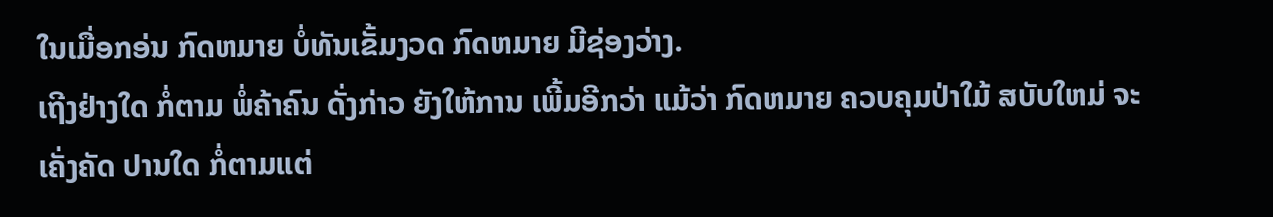ໃນເມື່ອກອ່ນ ກົດຫມາຍ ບໍ່ທັນເຂັ້ມງວດ ກົດຫມາຍ ມີຊ່ອງວ່າງ.
ເຖີງຢ່າງໃດ ກໍ່ຕາມ ພໍ່ຄ້າຄົນ ດັ່ງກ່າວ ຍັງໃຫ້ການ ເພີ້ມອີກວ່າ ແມ້ວ່າ ກົດຫມາຍ ຄວບຄຸມປ່າໃມ້ ສບັບໃຫມ່ ຈະເຄັ່ງຄັດ ປານໃດ ກໍ່ຕາມແຕ່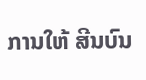ການໃຫ້ ສີນບົນ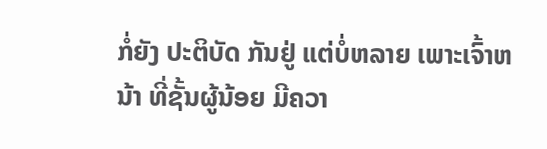ກໍ່ຍັງ ປະຕິບັດ ກັນຢູ່ ແຕ່ບໍ່ຫລາຍ ເພາະເຈົ້າຫນ້າ ທີ່ຊັ້ນຜູ້ນ້ອຍ ມີຄວາ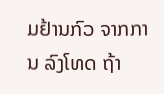ມຢ້ານກົວ ຈາກການ ລົງໂທດ ຖ້າ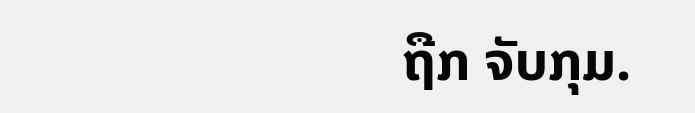ຖືກ ຈັບກຸມ.